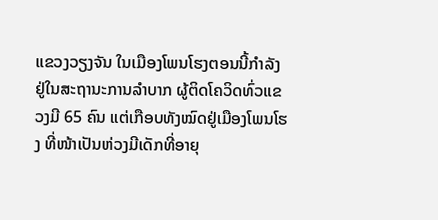ແຂວງວຽງຈັນ ໃນເມືອງໂພນໂຮງຕອນນີ້ກຳລັງຢູ່ໃນສະຖານະການລຳບາກ ຜູ້ຕິດໂຄວິດທົ່ວແຂວງມີ 65 ຄົນ ແຕ່ເກືອບທັງໝົດຢູ່ເມືອງໂພນໂຮງ ທີ່ໜ້າເປັນຫ່ວງມີເດັກທີ່ອາຍຸ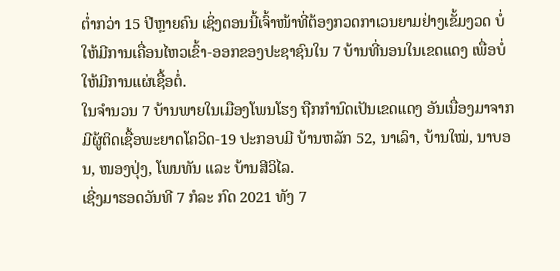ຕ່ຳກວ່າ 15 ປີຫຼາຍຄົນ ເຊິ່ງຕອນນີ້ເຈົ້າໜ້າທີ່ຕ້ອງກວດກາເວນຍາມຢ່າງເຂັ້ມງວດ ບໍ່ໃຫ້ມີການເຄື່ອນໄຫວເຂົ້າ-ອອກຂອງປະຊາຊົນໃນ 7 ບ້ານທີ່ນອນໃນເຂດແດງ ເພື່ອບໍ່ໃຫ້ມີການແຜ່ເຊື້ອຕໍ່.
ໃນຈໍານວນ 7 ບ້ານພາຍໃນເມືອງໂພນໂຮງ ຖືກກຳນົດເປັນເຂດແດງ ອັນເນື່ອງມາຈາກມີຜູ້ຕິດເຊື້ອພະຍາດໂຄວິດ-19 ປະກອບມີ ບ້ານຫລັກ 52, ນາເລົາ, ບ້ານໃໝ່, ນາບອນ, ໜອງປຸ່ງ, ໂພນທັນ ແລະ ບ້ານສີວິໄລ.
ເຊີ່ງມາຮອດວັນທີ 7 ກໍລະ ກົດ 2021 ທັງ 7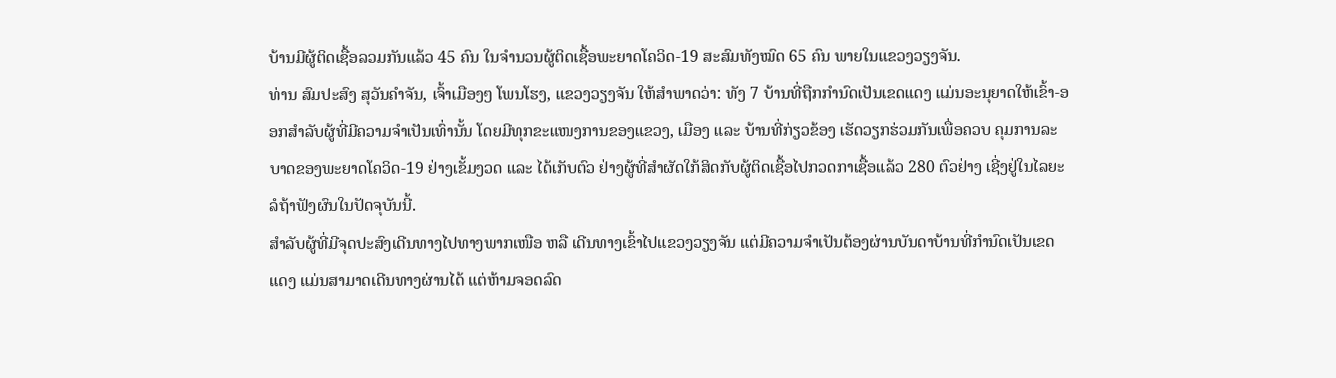ບ້ານມີຜູ້ຕິດເຊື້ອລວມກັນແລ້ວ 45 ຄົນ ໃນຈຳນວນຜູ້ຕິດເຊື້ອພະຍາດໂຄວິດ-19 ສະສົມທັງໝົດ 65 ຄົນ ພາຍໃນແຂວງວຽງຈັນ.
ທ່ານ ສົມປະສົງ ສຸວັນຄໍາຈັນ, ເຈົ້າເມືອງໆ ໂພນໂຮງ, ແຂວງວຽງຈັນ ໃຫ້ສໍາພາດວ່າ: ທັງ 7 ບ້ານທີ່ຖືກກຳນົດເປັນເຂດແດງ ແມ່ນອະນຸຍາດໃຫ້ເຂົ້າ-ອອກສໍາລັບຜູ້ທີ່ມີຄວາມຈຳເປັນເທົ່ານັ້ນ ໂດຍມີທຸກຂະແໜງການຂອງແຂວງ, ເມືອງ ແລະ ບ້ານທີ່ກ່ຽວຂ້ອງ ເຮັດວຽກຮ່ວມກັນເພື່ອຄວບ ຄຸມການລະບາດຂອງພະຍາດໂຄວິດ-19 ຢ່າງເຂັ້ມງວດ ແລະ ໄດ້ເກັບຕົວ ຢ່າງຜູ້ທີ່ສໍາຜັດໃກ້ສິດກັບຜູ້ຕິດເຊື້ອໄປກວດກາເຊື້ອແລ້ວ 280 ຕົວຢ່າງ ເຊີ່ງຢູ່ໃນໄລຍະລໍຖ້າຟັງຜົນໃນປັດຈຸບັນນີ້.
ສໍາລັບຜູ້ທີ່ມີຈຸດປະສົງເດີນທາງໄປທາງພາກເໜືອ ຫລື ເດີນທາງເຂົ້າໄປແຂວງວຽງຈັນ ແຕ່ມີຄວາມຈຳເປັນຕ້ອງຜ່ານບັນດາບ້ານທີ່ກຳນົດເປັນເຂດແດງ ແມ່ນສາມາດເດີນທາງຜ່ານໄດ້ ແຕ່ຫ້າມຈອດລົດ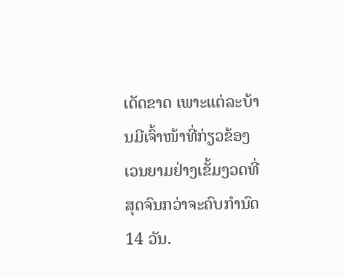ເດັດຂາດ ເພາະແຕ່ລະບ້ານມີເຈົ້າໜ້າທີ່ກ່ຽວຂ້ອງເວນຍາມຢ່າງເຂັ້ມງວດທີ່ສຸດຈົນກວ່າຈະຄົບກຳນົດ 14 ວັນ.